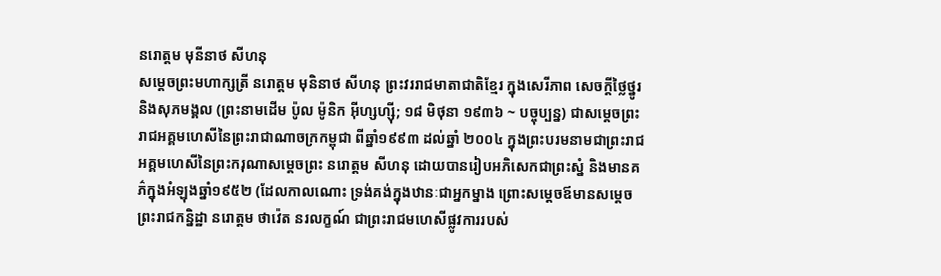នរោត្តម មុនីនាថ សីហនុ
សម្ដេចព្រះមហាក្សត្រី នរោត្ដម មុនិនាថ សីហនុ ព្រះវររាជមាតាជាតិខ្មែរ ក្នុងសេរីភាព សេចក្តីថ្លៃថ្នូរ និងសុភមង្គល (ព្រះនាមដើម ប៉ូល ម៉ូនិក អ៊ីហ្សហ្ស៊ី; ១៨ មិថុនា ១៩៣៦ ~ បច្ចុប្បន្ន) ជាសម្តេចព្រះរាជអគ្គមហេសីនៃព្រះរាជាណាចក្រកម្ពុជា ពីឆ្នាំ១៩៩៣ ដល់ឆ្នាំ ២០០៤ ក្នុងព្រះបរមនាមជាព្រះរាជអគ្គមហេសីនៃព្រះករុណាសម្តេចព្រះ នរោត្តម សីហនុ ដោយបានរៀបអភិសេកជាព្រះស្នំ និងមានគភ៌ក្នុងអំឡុងឆ្នាំ១៩៥២ (ដែលកាលណោះ ទ្រង់គង់ក្នុងឋានៈជាអ្នកម្នាង ព្រោះសម្តេចឪមានសម្តេចព្រះរាជកន្និដ្ឋា នរោត្ដម ថាវ៉េត នរលក្ខណ៍ ជាព្រះរាជមហេសីផ្លូវការរបស់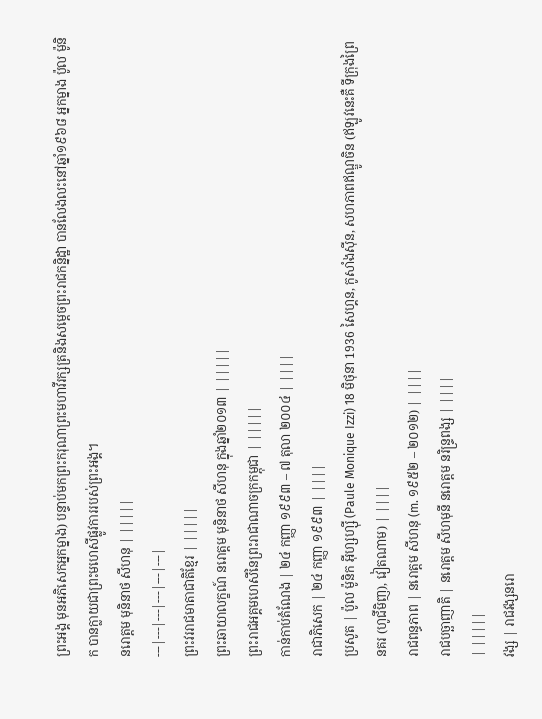ព្រះអង្គ មុនអភិសេកអ្នកម្នាង) បន្ទាប់មកព្រះករុណាព្រះមហាវីរក្សត្រនិងសម្តេចព្រះរាជកន្និដ្ឋា បានលែងលះនៅឆ្នាំ១៩៦៨ អ្នកម្នាង ប៉ូល ម៉ូនិក បានក្លាយជាព្រះមហេសីផ្លូវការរបស់ព្រះអង្គ។
នរោត្តម មុនិនាថ សីហនុ | |||||
---|---|---|---|---|---|
ព្រះវររាជមាតាជាតិខ្មែរ | |||||
ព្រះឆាយាលក្ខណ៍ នរោត្តម មុនិនាថ សីហនុ ក្នុងឆ្នាំ២០១៣ | |||||
ព្រះរាជអគ្គមហេសីនៃព្រះរាជាណាចក្រកម្ពុជា | |||||
កាន់កាប់តំណែង | ២៤ កញ្ញា ១៩៩៣ – ៧ តុលា ២០០៤ | ||||
រាជាភិសេក | ២៤ កញ្ញា ១៩៩៣ | ||||
ប្រសូត | ប៉ូល ម៉ូនិក អ៊ីហ្សហ្ស៊ី (Paule Monique Izzi) 18 មិថុនា 1936 សៃហ្គន, កូសាំងស៊ីន, សហភាពឥណ្ឌូចិន (ឥឡូវនេះគឺ ទីក្រុងព្រៃនគរ (ហូជីមិញ), វៀតណាម) | ||||
រាជពន្ធភាព | នរោត្តម សីហនុ (m. ១៩៥២ – ២០១២) | ||||
រាជបច្ឆាញាតិ | នរោត្តម សីហមុនី នរោត្តម នរិន្រ្ទពង្ស | ||||
| |||||
វង្ស | រាជវង្សនរោ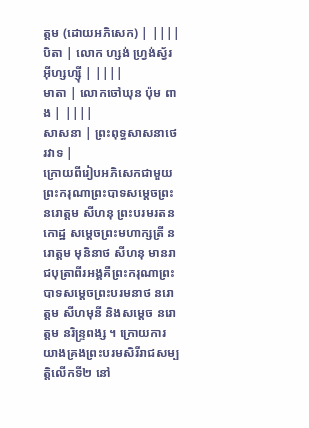ត្តម (ដោយអភិសេក) | ||||
បិតា | លោក ហ្សង់ ហ្វ្រង់ស្វ័រ អ៊ីហ្សហ្ស៊ី | ||||
មាតា | លោកចៅឃុន ប៉ុម ពាង | ||||
សាសនា | ព្រះពុទ្ធសាសនាថេរវាទ |
ក្រោយពីរៀបអភិសេកជាមួយព្រះករុណាព្រះបាទសម្តេចព្រះ នរោត្តម សីហនុ ព្រះបរមរតនកោដ្ឋ សម្ដេចព្រះមហាក្សត្រី នរោត្តម មុនិនាថ សីហនុ មានរាជបុត្រាពីរអង្គគឺព្រះករុណាព្រះបាទសម្ដេចព្រះបរមនាថ នរោត្តម សីហមុនី និងសម្ដេច នរោត្តម នរិន្រ្ទពង្ស ។ ក្រោយការយាងគ្រងព្រះបរមសិរីរាជសម្បត្តិលើកទី២ នៅ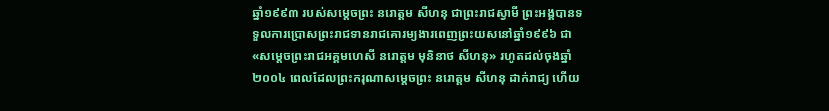ឆ្នាំ១៩៩៣ របស់សម្តេចព្រះ នរោត្តម សីហនុ ជាព្រះរាជស្វាមី ព្រះអង្គបានទទួលការប្រោសព្រះរាជទានរាជគោរម្យងារពេញព្រះយសនៅឆ្នាំ១៩៩៦ ជា «សម្តេចព្រះរាជអគ្គមហេសី នរោត្តម មុនិនាថ សីហនុ» រហូតដល់ចុងឆ្នាំ២០០៤ ពេលដែលព្រះករុណាសម្តេចព្រះ នរោត្តម សីហនុ ដាក់រាជ្យ ហើយ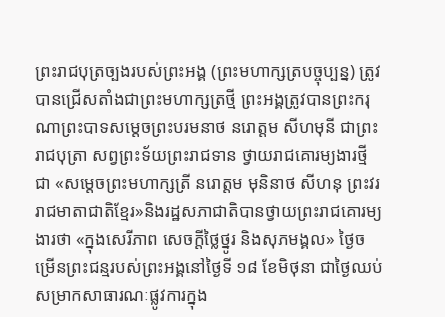ព្រះរាជបុត្រច្បងរបស់ព្រះអង្គ (ព្រះមហាក្សត្របច្ចុប្បន្ន) ត្រូវបានជ្រើសតាំងជាព្រះមហាក្សត្រថ្មី ព្រះអង្គត្រូវបានព្រះករុណាព្រះបាទសម្តេចព្រះបរមនាថ នរោត្តម សីហមុនី ជាព្រះរាជបុត្រា សព្វព្រះទ័យព្រះរាជទាន ថ្វាយរាជគោរម្យងារថ្មី ជា «សម្តេចព្រះមហាក្សត្រី នរោត្តម មុនិនាថ សីហនុ ព្រះវររាជមាតាជាតិខ្មែរ»និងរដ្ឋសភាជាតិបានថ្វាយព្រះរាជគោរម្យងារថា «ក្នុងសេរីភាព សេចក្ដីថ្លៃថ្នូរ និងសុភមង្គល» ថ្ងៃចម្រើនព្រះជន្មរបស់ព្រះអង្គនៅថ្ងៃទី ១៨ ខែមិថុនា ជាថ្ងៃឈប់សម្រាកសាធារណៈផ្លូវការក្នុង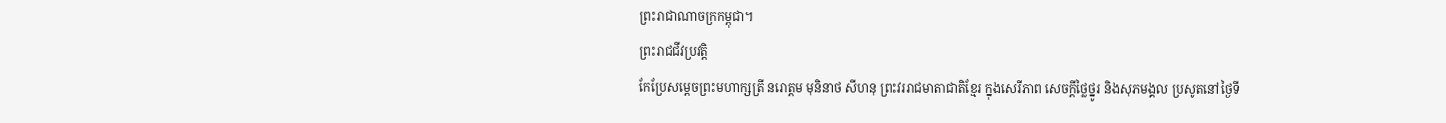ព្រះរាជាណាចក្រកម្ពុជា។
ព្រះរាជជីវប្រវត្តិ
កែប្រែសម្ដេចព្រះមហាក្សត្រី នរោត្តម មុនិនាថ សីហនុ ព្រះវររាជមាតាជាតិខ្មែរ ក្នុងសេរីភាព សេចក្តីថ្លៃថ្នូរ និងសុភមង្គល ប្រសូតនៅថ្ងៃទី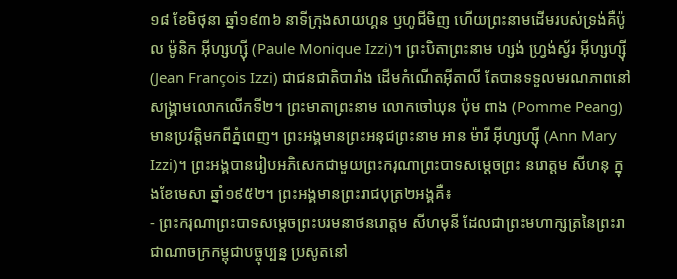១៨ ខែមិថុនា ឆ្នាំ១៩៣៦ នាទីក្រុងសាយហ្គន ឫហូជីមិញ ហើយព្រះនាមដើមរបស់ទ្រង់គឺប៉ូល ម៉ូនិក អ៊ីហ្សហ្ស៊ី (Paule Monique Izzi)។ ព្រះបិតាព្រះនាម ហ្សង់ ហ្វ្រង់ស្វ័រ អ៊ីហ្សហ្ស៊ី (Jean François Izzi) ជាជនជាតិបារាំង ដើមកំណើតអុីតាលី តែបានទទួលមរណភាពនៅសង្រ្គាមលោកលើកទី២។ ព្រះមាតាព្រះនាម លោកចៅឃុន ប៉ុម ពាង (Pomme Peang) មានប្រវត្តិមកពីភ្នំពេញ។ ព្រះអង្គមានព្រះអនុជព្រះនាម អាន ម៉ារី អ៊ីហ្សហ្ស៊ី (Ann Mary Izzi)។ ព្រះអង្គបានរៀបអភិសេកជាមួយព្រះករុណាព្រះបាទសម្ដេចព្រះ នរោត្តម សីហនុ ក្នុងខែមេសា ឆ្នាំ១៩៥២។ ព្រះអង្គមានព្រះរាជបុត្រ២អង្គគឺ៖
- ព្រះករុណាព្រះបាទសម្តេចព្រះបរមនាថនរោត្ដម សីហមុនី ដែលជាព្រះមហាក្សត្រនៃព្រះរាជាណាចក្រកម្ពុជាបច្ចុប្បន្ន ប្រសូតនៅ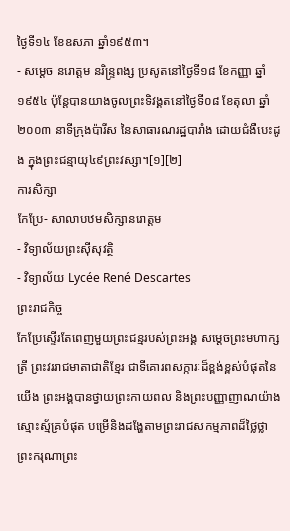ថ្ងៃទី១៤ ខែឧសភា ឆ្នាំ១៩៥៣។
- សម្ដេច នរោត្តម នរិន្ទ្រពង្ស ប្រសូតនៅថ្ងៃទី១៨ ខែកញ្ញា ឆ្នាំ១៩៥៤ ប៉ុន្តែបានយាងចូលព្រះទិវង្គតនៅថ្ងៃទី០៨ ខែតុលា ឆ្នាំ២០០៣ នាទីក្រុងប៉ារីស នៃសាធារណរដ្ឋបារាំង ដោយជំងឺបេះដូង ក្នុងព្រះជន្មាយុ៤៩ព្រះវស្សា។[១][២]
ការសិក្សា
កែប្រែ- សាលាបឋមសិក្សានរោត្តម
- វិទ្យាល័យព្រះស៊ីសុវត្ថិ
- វិទ្យាល័យ Lycée René Descartes
ព្រះរាជកិច្ច
កែប្រែស្ទើរតែពេញមួយព្រះជន្មរបស់ព្រះអង្គ សម្ដេចព្រះមហាក្សត្រី ព្រះវររាជមាតាជាតិខ្មែរ ជាទីគោរពសក្ការៈដ៏ខ្ពង់ខ្ពស់បំផុតនៃយើង ព្រះអង្គបានថ្វាយព្រះកាយពល និងព្រះបញ្ញាញាណយ៉ាងស្មោះស្ម័គ្របំផុត បម្រើនិងដង្ហែតាមព្រះរាជសកម្មភាពដ៏ថ្លៃថ្លា ព្រះករុណាព្រះ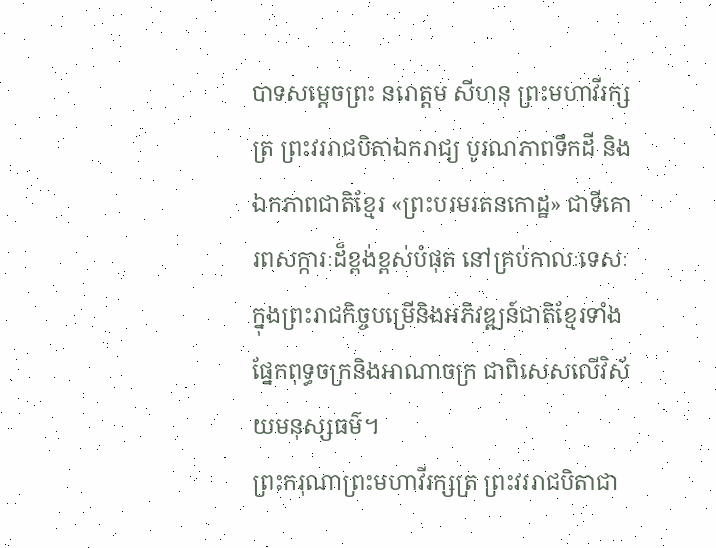បាទសម្ដេចព្រះ នរោត្តម សីហនុ ព្រះមហាវីរក្សត្រ ព្រះវររាជបិតាឯករាជ្យ បូរណភាពទឹកដី និងឯកភាពជាតិខ្មែរ «ព្រះបរមរតនកោដ្ឋ» ជាទីគោរពសក្ការៈដ៏ខ្ពង់ខ្ពស់បំផុត នៅគ្រប់កាលៈទេសៈក្នុងព្រះរាជកិច្ចបម្រើនិងអភិវឌ្ឍន៍ជាតិខ្មែរទាំងផ្នែកពុទ្ធចក្រនិងអាណាចក្រ ជាពិសេសលើវិស័យមនុស្សធម៌។
ព្រះករុណាព្រះមហាវីរក្សត្រ ព្រះវររាជបិតាជា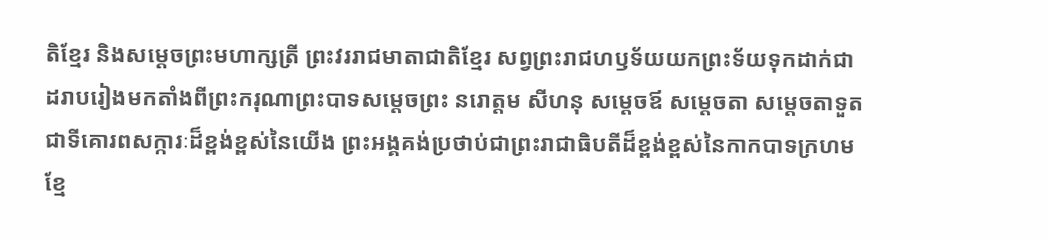តិខ្មែរ និងសម្ដេចព្រះមហាក្សត្រី ព្រះវររាជមាតាជាតិខ្មែរ សព្វព្រះរាជហឫទ័យយកព្រះទ័យទុកដាក់ជាដរាបរៀងមកតាំងពីព្រះករុណាព្រះបាទសម្ដេចព្រះ នរោត្តម សីហនុ សម្តេចឪ សម្តេចតា សម្តេចតាទួត ជាទីគោរពសក្ការៈដ៏ខ្ពង់ខ្ពស់នៃយើង ព្រះអង្គគង់ប្រថាប់ជាព្រះរាជាធិបតីដ៏ខ្ពង់ខ្ពស់នៃកាកបាទក្រហមខ្មែ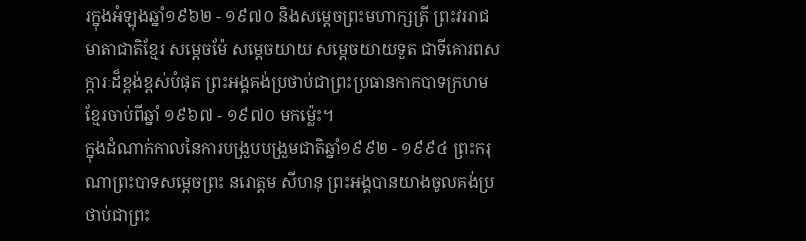រក្នុងអំឡុងឆ្នាំ១៩៦២ - ១៩៧០ និងសម្ដេចព្រះមហាក្សត្រី ព្រះវររាជមាតាជាតិខ្មែរ សម្ដេចម៉ែ សម្តេចយាយ សម្តេចយាយទួត ជាទីគោរពសក្ការៈដ៏ខ្ពង់ខ្ពស់បំផុត ព្រះអង្គគង់ប្រថាប់ជាព្រះប្រធានកាកបាទក្រហមខ្មែរចាប់ពីឆ្នាំ ១៩៦៧ - ១៩៧០ មកម្ល៉េះ។
ក្នុងដំណាក់កាលនៃការបង្រួបបង្រួមជាតិឆ្នាំ១៩៩២ - ១៩៩៤ ព្រះករុណាព្រះបាទសម្ដេចព្រះ នរោត្តម សីហនុ ព្រះអង្គបានយាងចូលគង់ប្រថាប់ជាព្រះ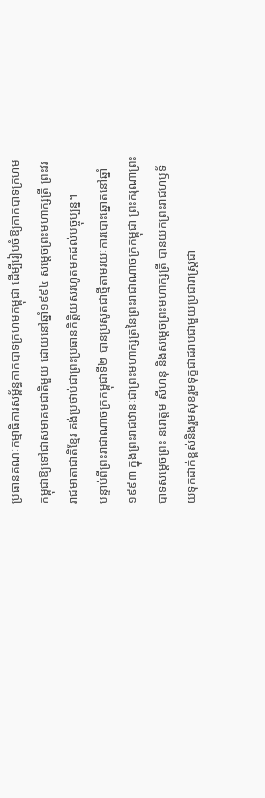ប្រធានគណៈកម្មាធិការសម្ព័ន្ធកាកបាទក្រហមកម្ពុជា ដើម្បីរៀបចំឱ្យកាកបាទក្រហមកម្ពុជាឱ្យទៅជាសមាគមជាតិមួយ ដោយនៅឆ្នាំ១៩៩៤ សម្តេចព្រះមហាក្សត្រី ព្រះវររាជមាតាជាតិខ្មែរ គង់ប្រថាប់ជាព្រះប្រធានកិត្តិយសរហូតមកដល់បច្ចុប្បន្ន។
បន្ទាប់ពីព្រះរាជាណាចក្រកម្ពុជាទី២ បានប្រសូតជាថ្មីតាមរយៈការបោះឆ្នោតនៅឆ្នាំ១៩៩៣ ក្នុងព្រះរាជឋានៈជាព្រះមហាក្សត្រនៃព្រះរាជាណាចក្រកម្ពុជា ព្រះករុណាព្រះបាទសម្ដេចព្រះ នរោត្តម សីហនុ និងសម្ដេចព្រះមហាក្សត្រី បានយកព្រះរាជហឫទ័យទុកដាក់ខ្ពស់និងរួមសុខរួមទុក្ខជាដរាបជាមួយប្រជារាស្ត្រជា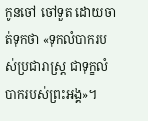កូនចៅ ចៅទួត ដោយចាត់ទុកថា «ទុកលំបាករបស់ប្រជារាស្រ្ត ជាទុក្ខលំបាករបស់ព្រះអង្គ»។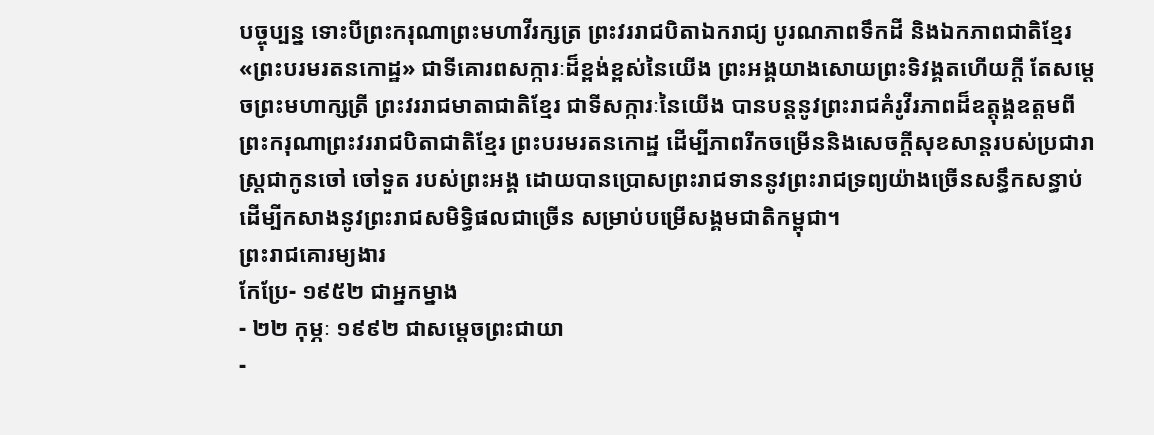បច្ចុប្បន្ន ទោះបីព្រះករុណាព្រះមហាវីរក្សត្រ ព្រះវររាជបិតាឯករាជ្យ បូរណភាពទឹកដី និងឯកភាពជាតិខ្មែរ «ព្រះបរមរតនកោដ្ឋ» ជាទីគោរពសក្ការៈដ៏ខ្ពង់ខ្ពស់នៃយើង ព្រះអង្គយាងសោយព្រះទិវង្គតហើយក្ដី តែសម្ដេចព្រះមហាក្សត្រី ព្រះវររាជមាតាជាតិខ្មែរ ជាទីសក្ការៈនៃយើង បានបន្តនូវព្រះរាជគំរូវីរភាពដ៏ឧត្តុង្គឧត្តមពីព្រះករុណាព្រះវររាជបិតាជាតិខ្មែរ ព្រះបរមរតនកោដ្ឋ ដើម្បីភាពរីកចម្រើននិងសេចក្តីសុខសាន្តរបស់ប្រជារាស្រ្តជាកូនចៅ ចៅទួត របស់ព្រះអង្គ ដោយបានប្រោសព្រះរាជទាននូវព្រះរាជទ្រព្យយ៉ាងច្រើនសន្ធឹកសន្ធាប់ ដើម្បីកសាងនូវព្រះរាជសមិទ្ធិផលជាច្រើន សម្រាប់បម្រើសង្គមជាតិកម្ពុជា។
ព្រះរាជគោរម្យងារ
កែប្រែ- ១៩៥២ ជាអ្នកម្នាង
- ២២ កុម្ភៈ ១៩៩២ ជាសម្ដេចព្រះជាយា
-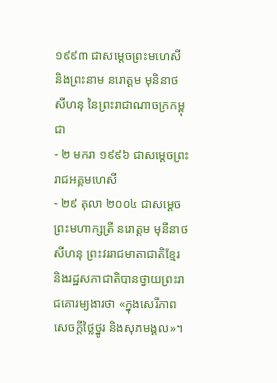១៩៩៣ ជាសម្ដេចព្រះមហេសី និងព្រះនាម នរោត្ដម មុនិនាថ សីហនុ នៃព្រះរាជាណាចក្រកម្ពុជា
- ២ មករា ១៩៩៦ ជាសម្ដេចព្រះរាជអគ្គមហេសី
- ២៩ តុលា ២០០៤ ជាសម្ដេចព្រះមហាក្សត្រី នរោត្ដម មុនីនាថ សីហនុ ព្រះវររាជមាតាជាតិខ្មែរ និងរដ្ឋសភាជាតិបានថ្វាយព្រះរាជគោរម្យងារថា «ក្នុងសេរីភាព សេចក្ដីថ្លៃថ្នូរ និងសុភមង្គល»។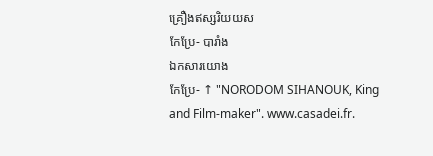គ្រឿងឥស្សរិយយស
កែប្រែ- បារាំង
ឯកសារយោង
កែប្រែ- ↑ "NORODOM SIHANOUK, King and Film-maker". www.casadei.fr.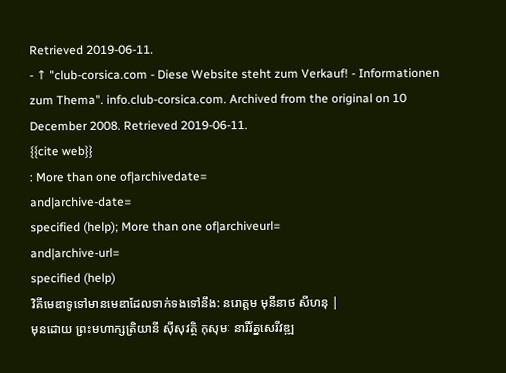Retrieved 2019-06-11.
- ↑ "club-corsica.com - Diese Website steht zum Verkauf! - Informationen zum Thema". info.club-corsica.com. Archived from the original on 10 December 2008. Retrieved 2019-06-11.
{{cite web}}
: More than one of|archivedate=
and|archive-date=
specified (help); More than one of|archiveurl=
and|archive-url=
specified (help)
វិគីមេឌាទូទៅមានមេឌាដែលទាក់ទងទៅនឹង: នរោត្តម មុនីនាថ សីហនុ |
មុនដោយ ព្រះមហាក្សត្រិយានី ស៊ីសុវត្ថិ កុសុមៈ នារីរ័ត្នសេរីវឌ្ឍ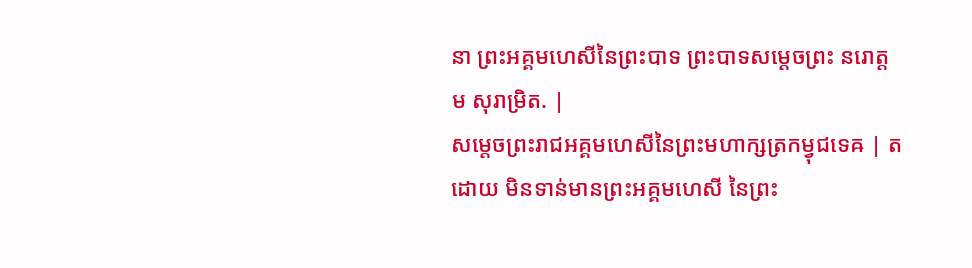នា ព្រះអគ្គមហេសីនៃព្រះបាទ ព្រះបាទសម្ដេចព្រះ នរោត្ដម សុរាម្រិត. |
សម្ដេចព្រះរាជអគ្គមហេសីនៃព្រះមហាក្សត្រកម្វុជទេឝ | តដោយ មិនទាន់មានព្រះអគ្គមហេសី នៃព្រះ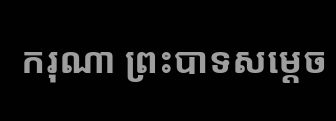ករុណា ព្រះបាទសម្ដេច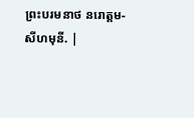ព្រះបរមនាថ នរោត្ដម-សីហមុនី. |